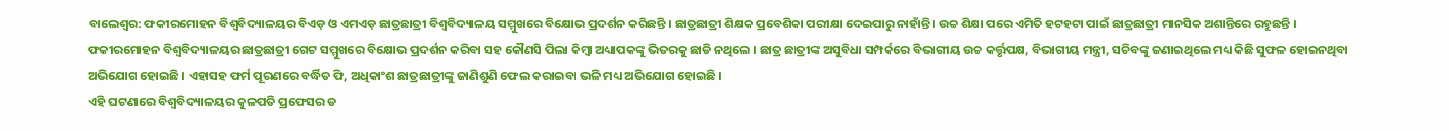ବାଲେଶ୍ଵର: ଫକୀରମୋହନ ବିଶ୍ଵବିଦ୍ୟାଳୟର ବିଏଡ଼ ଓ ଏମଏଡ଼ ଛାତ୍ରଛାତ୍ରୀ ବିଶ୍ବବିଦ୍ୟାଳୟ ସମ୍ମୁଖରେ ବିକ୍ଷୋଭ ପ୍ରଦର୍ଶନ କରିଛନ୍ତି । ଛାତ୍ରଛାତ୍ରୀ ଶିକ୍ଷକ ପ୍ରବେଶିକା ପରୀକ୍ଷା ଦେଇପାରୁ ନାହାଁନ୍ତି । ଉଚ୍ଚ ଶିକ୍ଷା ପରେ ଏମିତି ହଟହଟା ପାଇଁ ଛାତ୍ରଛାତ୍ରୀ ମାନସିକ ଅଶାନ୍ତିରେ ରହୁଛନ୍ତି ।
ଫକୀରମୋହନ ବିଶ୍ଵବିଦ୍ୟାଳୟର ଛାତ୍ରଛାତ୍ରୀ ଗେଟ ସମ୍ମୁଖରେ ବିକ୍ଷୋଭ ପ୍ରଦର୍ଶନ କରିବା ସହ କୌଣସି ପିଲା କିମ୍ବା ଅଧ୍ୟାପକଙ୍କୁ ଭିତରକୁ ଛାଡି ନଥିଲେ । ଛାତ୍ର ଛାତ୍ରୀଙ୍କ ଅସୁବିଧା ସମ୍ପର୍କରେ ବିଭାଗୀୟ ଉଚ୍ଚ କର୍ତ୍ତୃପକ୍ଷ, ବିଭାଗୀୟ ମନ୍ତ୍ରୀ, ସଚିବଙ୍କୁ ଜଣାଇଥିଲେ ମଧ୍ୟ କିଛି ସୁଫଳ ହୋଇନଥିବା ଅଭିଯୋଗ ହୋଇଛି । ଏହାସହ ଫର୍ମ ପୂରଣରେ ବର୍ଦ୍ଧିତ ଫି, ଅଧିକାଂଶ ଛାତ୍ରଛାତ୍ରୀଙ୍କୁ ଜାଣିଶୁଣି ଫେଲ କରାଇବା ଭଳି ମଧ୍ୟ ଅଭିଯୋଗ ହୋଇଛି ।
ଏହି ଘଟଣାରେ ବିଶ୍ବବିଦ୍ୟାଳୟର କୁଳପତି ପ୍ରଫେସର ଡ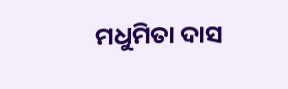ମଧୁମିତା ଦାସ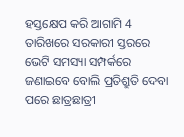ହସ୍ତକ୍ଷେପ କରି ଆଗାମି 4 ତାରିଖରେ ସରକାରୀ ସ୍ତରରେ ଭେଟି ସମସ୍ୟା ସମ୍ପର୍କରେ ଜଣାଇବେ ବୋଲି ପ୍ରତିଶ୍ରୁତି ଦେବା ପରେ ଛାତ୍ରଛାତ୍ରୀ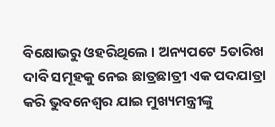ବିକ୍ଷୋଭରୁ ଓହରିଥିଲେ । ଅନ୍ୟପଟେ 5ତାରିଖ ଦାବି ସମୂହକୁ ନେଇ ଛାତ୍ରଛାତ୍ରୀ ଏକ ପଦଯାତ୍ରା କରି ଭୁବନେଶ୍ବର ଯାଇ ମୁଖ୍ୟମନ୍ତ୍ରୀଙ୍କୁ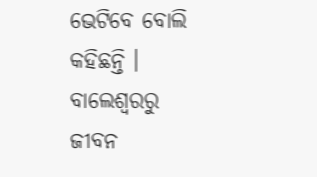ଭେଟିବେ ବୋଲି କହିଛନ୍ତି ।
ବାଲେଶ୍ବରରୁ ଜୀବନ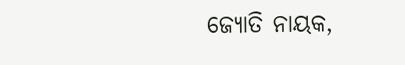ଜ୍ୟୋତି ନାୟକ,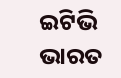ଇଟିଭି ଭାରତ